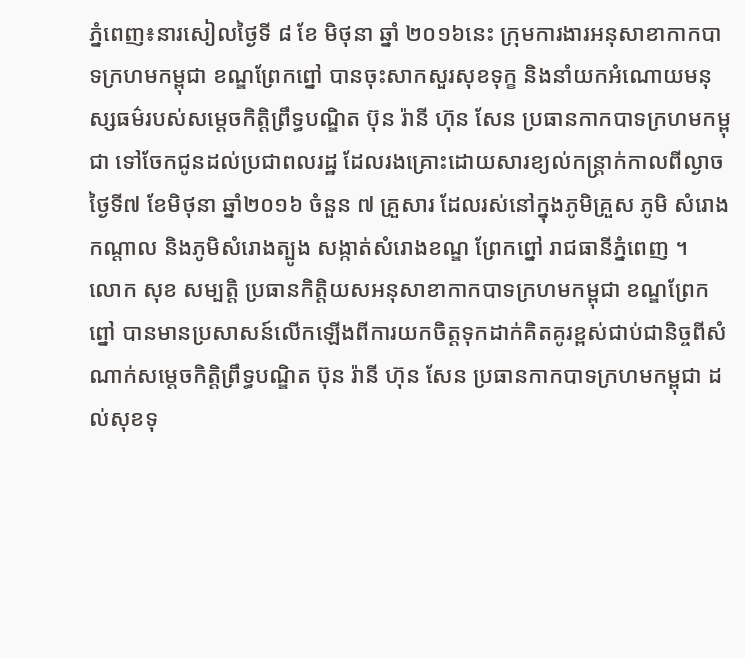ភ្នំពេញ៖នារសៀលថ្ងៃទី ៨ ខែ មិថុនា ឆ្នាំ ២០១៦នេះ ក្រុមការងារអនុសាខាកាកបាទក្រហមកម្ពុជា ខណ្ឌព្រែកព្នៅ បានចុះសាកសួរសុខទុក្ខ និងនាំយកអំណោយមនុស្សធម៌របស់សម្ដេចកិត្តិព្រឹទ្ធបណ្ឌិត ប៊ុន រ៉ានី ហ៊ុន សែន ប្រធានកាកបាទក្រហមកម្ពុជា ទៅចែកជូនដល់ប្រជាពលរដ្ឋ ដែលរងគ្រោះដោយសារខ្យល់កន្ត្រាក់កាលពីល្ងាចថ្ងៃទី៧ ខែមិថុនា ឆ្នាំ២០១៦ ចំនួន ៧ គ្រួសារ ដែលរស់នៅក្នុងភូមិគ្រួស ភូមិ សំរោងកណ្តាល និងភូមិសំរោងត្បូង សង្កាត់សំរោងខណ្ឌ ព្រែកព្នៅ រាជធានីភ្នំពេញ ។
លោក សុខ សម្បត្តិ ប្រធានកិត្តិយសអនុសាខាកាកបាទក្រហមកម្ពុជា ខណ្ឌព្រែកព្នៅ បានមានប្រសាសន៍លើកឡើងពីការយកចិត្តទុកដាក់គិតគូរខ្ពស់ជាប់ជានិច្ចពីសំណាក់សម្តេចកិត្តិព្រឹទ្ធបណ្ឌិត ប៊ុន រ៉ានី ហ៊ុន សែន ប្រធានកាកបាទក្រហមកម្ពុជា ដល់សុខទុ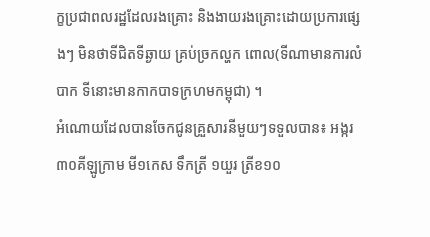ក្ខប្រជាពលរដ្ឋដែលរងគ្រោះ និងងាយរងគ្រោះដោយប្រការផ្សេងៗ មិនថាទីជិតទីឆ្ងាយ គ្រប់ច្រកល្ហក ពោល(ទីណាមានការលំបាក ទីនោះមានកាកបាទក្រហមកម្ពុជា) ។
អំណោយដែលបានចែកជូនគ្រួសារនីមួយៗទទួលបាន៖ អង្ករ៣០គីឡូក្រាម មី១កេស ទឹកត្រី ១យួរ ត្រីខ១០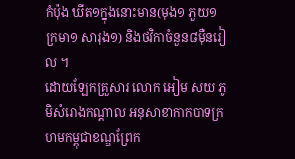កំប៉ុង ឃីត១ក្នុងនោះមាន(មុង១ ភួយ១ ក្រមា១ សារុង១) និងថវិកាចំនួន៨ម៉ឺនរៀល ។
ដោយឡែកគ្រួសារ លោក អៀម សយ ភូមិសំរោងកណ្តាល អនុសាខាកាកបាទក្រហមកម្ពុជាខណ្ឌព្រែក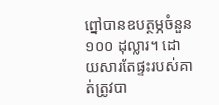ព្នៅបានឧបត្ថម្ភចំនួន ១០០ ដុល្លារ។ ដោយសារតែផ្ទះរបស់គាត់ត្រូវបា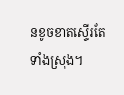នខូចខាតស្ទើរតែទាំងស្រុង។